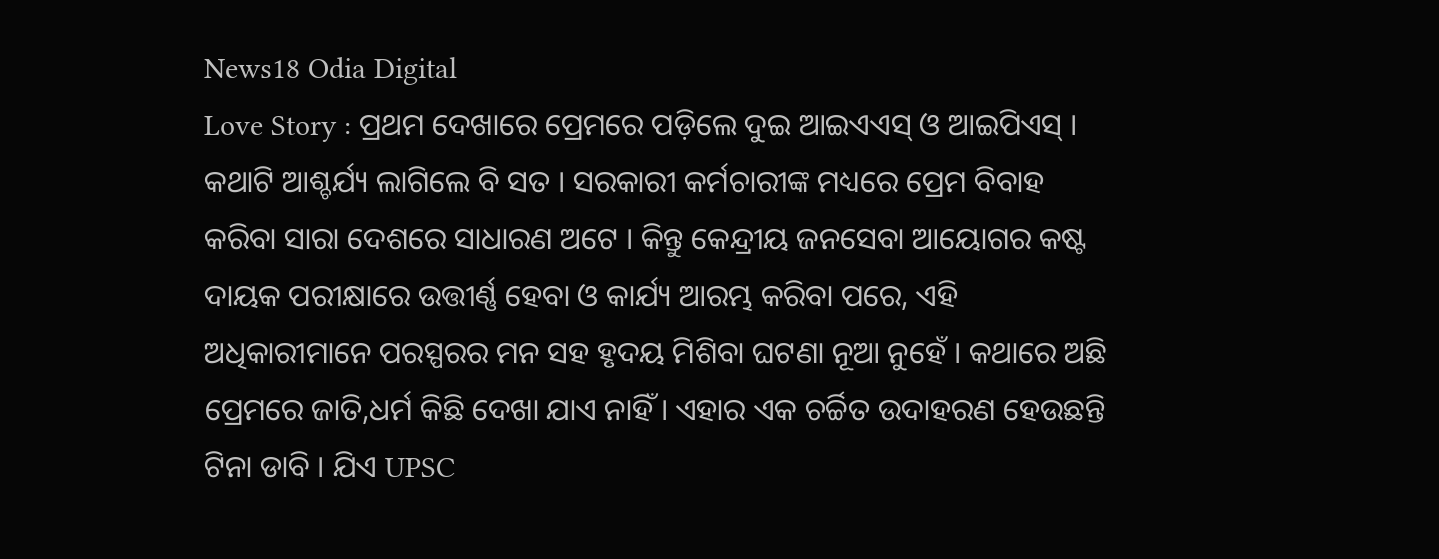News18 Odia Digital
Love Story : ପ୍ରଥମ ଦେଖାରେ ପ୍ରେମରେ ପଡ଼ିଲେ ଦୁଇ ଆଇଏଏସ୍ ଓ ଆଇପିଏସ୍ । କଥାଟି ଆଶ୍ଚର୍ଯ୍ୟ ଲାଗିଲେ ବି ସତ । ସରକାରୀ କର୍ମଚାରୀଙ୍କ ମଧ୍ୟରେ ପ୍ରେମ ବିବାହ କରିବା ସାରା ଦେଶରେ ସାଧାରଣ ଅଟେ । କିନ୍ତୁ କେନ୍ଦ୍ରୀୟ ଜନସେବା ଆୟୋଗର କଷ୍ଟ ଦାୟକ ପରୀକ୍ଷାରେ ଉତ୍ତୀର୍ଣ୍ଣ ହେବା ଓ କାର୍ଯ୍ୟ ଆରମ୍ଭ କରିବା ପରେ, ଏହି ଅଧିକାରୀମାନେ ପରସ୍ପରର ମନ ସହ ହୃଦୟ ମିଶିବା ଘଟଣା ନୂଆ ନୁହେଁ । କଥାରେ ଅଛି ପ୍ରେମରେ ଜାତି,ଧର୍ମ କିଛି ଦେଖା ଯାଏ ନାହିଁ । ଏହାର ଏକ ଚର୍ଚ୍ଚିତ ଉଦାହରଣ ହେଉଛନ୍ତି ଟିନା ଡାବି । ଯିଏ UPSC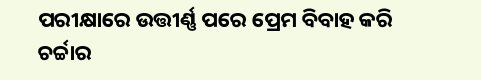ପରୀକ୍ଷାରେ ଉତ୍ତୀର୍ଣ୍ଣ ପରେ ପ୍ରେମ ବିବାହ କରି ଚର୍ଚ୍ଚାର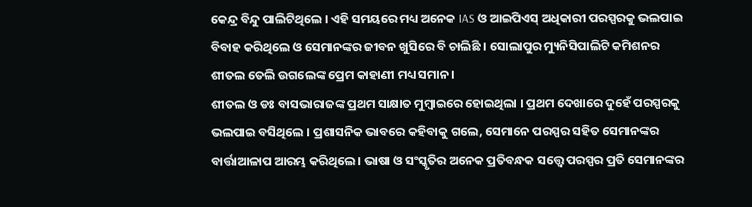କେନ୍ଦ୍ର ବିନ୍ଦୁ ପାଲିଟିଥିଲେ । ଏହି ସମୟରେ ମଧ୍ୟ ଅନେକ IAS ଓ ଆଇପିଏସ୍ ଅଧିକାରୀ ପରସ୍ପରକୁ ଭଲପାଇ ବିବାହ କରିଥିଲେ ଓ ସେମାନଙ୍କର ଜୀବନ ଖୁସିରେ ବି ଚାଲିଛି । ସୋଲାପୁର ମ୍ୟୁନିସିପାଲିଟି କମିଶନର ଶୀତଲ ତେଲି ଉଗଲେଙ୍କ ପ୍ରେମ କାହାଣୀ ମଧ୍ୟ ସମାନ ।
ଶୀତଲ ଓ ଡଃ ବାସଭାରାଜଙ୍କ ପ୍ରଥମ ସାକ୍ଷାତ ମୁମ୍ବାଇରେ ହୋଇଥିଲା । ପ୍ରଥମ ଦେଖାରେ ଦୁହେଁ ପରସ୍ପରକୁ ଭଲପାଇ ବସିଥିଲେ । ପ୍ରଶାସନିକ ଭାବରେ କହିବାକୁ ଗଲେ, ସେମାନେ ପରସ୍ପର ସହିତ ସେମାନଙ୍କର ବାର୍ତ୍ତାଆଳାପ ଆରମ୍ଭ କରିଥିଲେ । ଭାଷା ଓ ସଂସ୍କୃତିର ଅନେକ ପ୍ରତିବନ୍ଧକ ସତ୍ତ୍ୱେ ପରସ୍ପର ପ୍ରତି ସେମାନଙ୍କର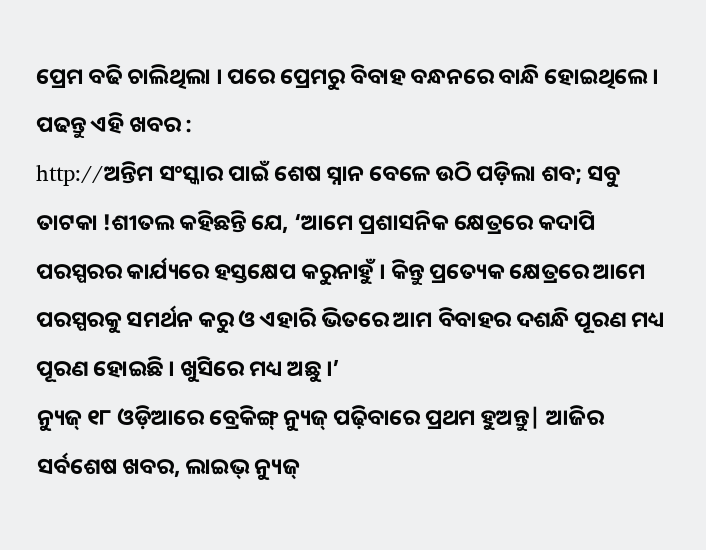ପ୍ରେମ ବଢି ଚାଲିଥିଲା । ପରେ ପ୍ରେମରୁ ବିବାହ ବନ୍ଧନରେ ବାନ୍ଧି ହୋଇଥିଲେ ।
ପଢନ୍ତୁ ଏହି ଖବର :
http://ଅନ୍ତିମ ସଂସ୍କାର ପାଇଁ ଶେଷ ସ୍ନାନ ବେଳେ ଉଠି ପଡ଼ିଲା ଶବ; ସବୁ ତାଟକା !ଶୀତଲ କହିଛନ୍ତି ଯେ, ‘ଆମେ ପ୍ରଶାସନିକ କ୍ଷେତ୍ରରେ କଦାପି ପରସ୍ପରର କାର୍ଯ୍ୟରେ ହସ୍ତକ୍ଷେପ କରୁନାହୁଁ । କିନ୍ତୁ ପ୍ରତ୍ୟେକ କ୍ଷେତ୍ରରେ ଆମେ ପରସ୍ପରକୁ ସମର୍ଥନ କରୁ ଓ ଏହାରି ଭିତରେ ଆମ ବିବାହର ଦଶନ୍ଧି ପୂରଣ ମଧ୍ୟ ପୂରଣ ହୋଇଛି । ଖୁସିରେ ମଧ୍ୟ ଅଛୁ ।’
ନ୍ୟୁଜ୍ ୧୮ ଓଡ଼ିଆରେ ବ୍ରେକିଙ୍ଗ୍ ନ୍ୟୁଜ୍ ପଢ଼ିବାରେ ପ୍ରଥମ ହୁଅନ୍ତୁ| ଆଜିର ସର୍ବଶେଷ ଖବର, ଲାଇଭ୍ ନ୍ୟୁଜ୍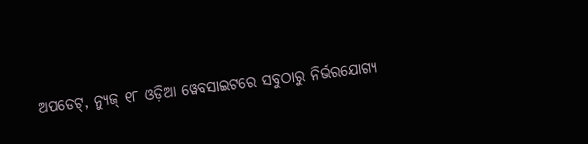ଅପଡେଟ୍, ନ୍ୟୁଜ୍ ୧୮ ଓଡ଼ିଆ ୱେବସାଇଟରେ ସବୁଠାରୁ ନିର୍ଭରଯୋଗ୍ୟ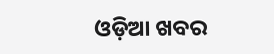ଓଡ଼ିଆ ଖବର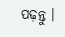ପଢ଼ନ୍ତୁ ।